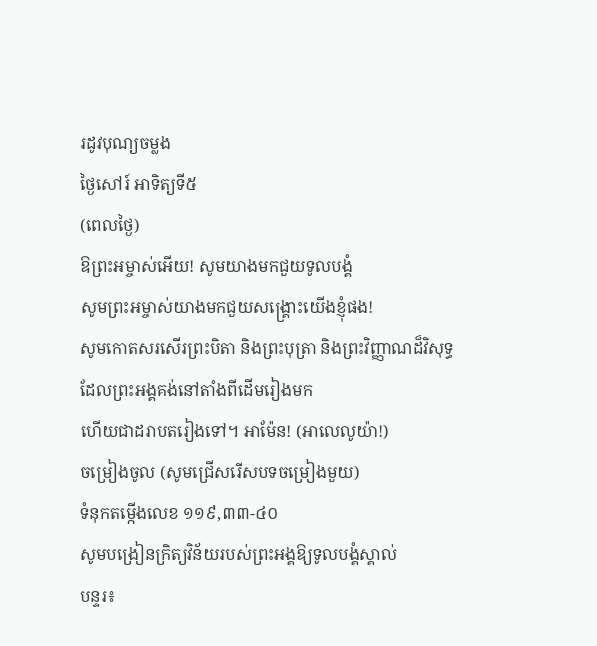រដូវបុណ្យចម្លង
ថ្ងៃសៅរ៍ អាទិត្យទី៥
(ពេលថ្ងៃ)
ឱព្រះអម្ចាស់អើយ! សូមយាងមកជួយទូលបង្គំ
សូមព្រះអម្ចាស់យាងមកជួយសង្គ្រោះយើងខ្ញុំផង!
សូមកោតសរសើរព្រះបិតា និងព្រះបុត្រា និងព្រះវិញ្ញាណដ៏វិសុទ្ធ
ដែលព្រះអង្គគង់នៅតាំងពីដើមរៀងមក
ហើយជាដរាបតរៀងទៅ។ អាម៉ែន! (អាលេលូយ៉ា!)
ចម្រៀងចូល (សូមជ្រើសរើសបទចម្រៀងមួយ)
ទំនុកតម្កើងលេខ ១១៩,៣៣-៤០
សូមបង្រៀនក្រិត្យវិន័យរបស់ព្រះអង្គឱ្យទូលបង្គំស្គាល់
បន្ទរ៖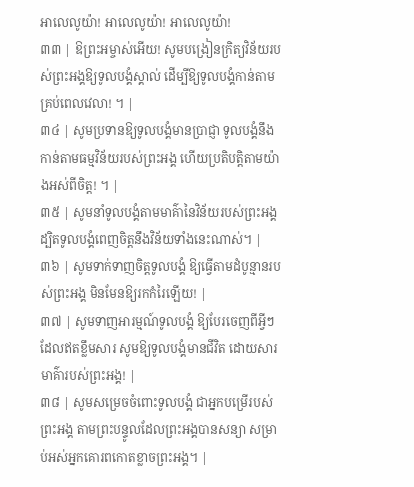អាលេលូយ៉ា! អាលេលូយ៉ា! អាលេលូយ៉ា!
៣៣ | ឱព្រះអម្ចាស់អើយ! សូមបង្រៀនក្រិត្យវិន័យរបស់ព្រះអង្គឱ្យទូលបង្គំស្គាល់ ដើម្បីឱ្យទូលបង្គំកាន់តាមគ្រប់ពេលវេលា! ។ |
៣៤ | សូមប្រទានឱ្យទូលបង្គំមានប្រាជ្ញា ទូលបង្គំនឹងកាន់តាមធម្មវិន័យរបស់ព្រះអង្គ ហើយប្រតិបត្តិតាមយ៉ាងអស់ពីចិត្ត! ។ |
៣៥ | សូមនាំទូលបង្គំតាមមាគ៌ានៃវិន័យរបស់ព្រះអង្គ ដ្បិតទូលបង្គំពេញចិត្តនឹងវិន័យទាំងនេះណាស់។ |
៣៦ | សូមទាក់ទាញចិត្តទូលបង្គំ ឱ្យធ្វើតាមដំបូន្មានរបស់ព្រះអង្គ មិនមែនឱ្យរកកំរៃឡើយ! |
៣៧ | សូមទាញអារម្មណ៍ទូលបង្គំ ឱ្យបែរចេញពីអ្វីៗដែលឥតខ្លឹមសារ សូមឱ្យទូលបង្គំមានជីវិត ដោយសារមាគ៌ារបស់ព្រះអង្គ! |
៣៨ | សូមសម្រេចចំពោះទូលបង្គំ ជាអ្នកបម្រើរបស់ព្រះអង្គ តាមព្រះបន្ទូលដែលព្រះអង្គបានសន្យា សម្រាប់អស់អ្នកគោរពកោតខ្លាចព្រះអង្គ។ |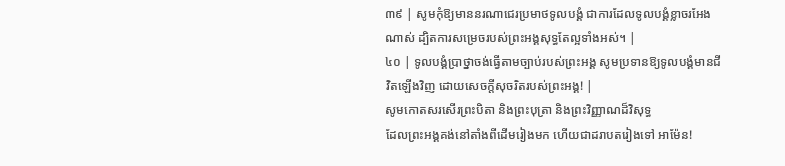៣៩ | សូមកុំឱ្យមាននរណាជេរប្រមាថទូលបង្គំ ជាការដែលទូលបង្គំខ្លាចរអែងណាស់ ដ្បិតការសម្រេចរបស់ព្រះអង្គសុទ្ធតែល្អទាំងអស់។ |
៤០ | ទូលបង្គំប្រាថ្នាចង់ធ្វើតាមច្បាប់របស់ព្រះអង្គ សូមប្រទានឱ្យទូលបង្គំមានជីវិតឡើងវិញ ដោយសេចក្តីសុចរិតរបស់ព្រះអង្គ! |
សូមកោតសរសើរព្រះបិតា និងព្រះបុត្រា និងព្រះវិញ្ញាណដ៏វិសុទ្ធ
ដែលព្រះអង្គគង់នៅតាំងពីដើមរៀងមក ហើយជាដរាបតរៀងទៅ អាម៉ែន!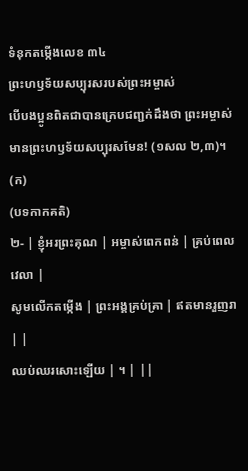ទំនុកតម្កើងលេខ ៣៤
ព្រះហឫទ័យសប្បុរសរបស់ព្រះអម្ចាស់
បើបងប្អូនពិតជាបានក្រេបជញ្ជក់ដឹងថា ព្រះអម្ចាស់មានព្រះហឫទ័យសប្បុរសមែន! (១សល ២,៣)។
(ក)
(បទកាកគតិ)
២- | ខ្ញុំអរព្រះគុណ | អម្ចាស់ពេកពន់ | គ្រប់ពេលវេលា |
សូមលើកតម្កើង | ព្រះអង្គគ្រប់គ្រា | ឥតមានរួញរា | |
ឈប់ឈរសោះឡើយ | ។ | ||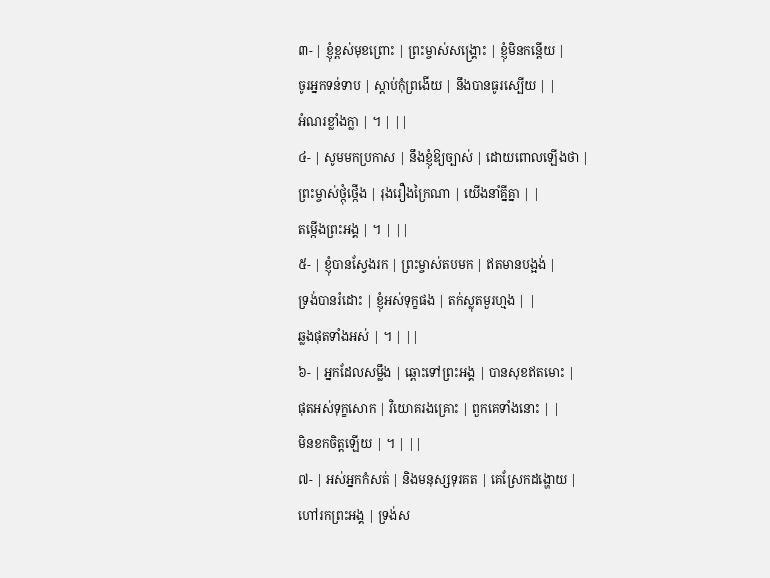៣- | ខ្ញុំខ្ពស់មុខព្រោះ | ព្រះម្ចាស់សង្គ្រោះ | ខ្ញុំមិនកន្តើយ |
ចូរអ្នកទន់ទាប | ស្តាប់កុំព្រងើយ | នឹងបានធូរស្បើយ | |
អំណរខ្លាំងក្លា | ។ | ||
៤- | សូមមកប្រកាស | នឹងខ្ញុំឱ្យច្បាស់ | ដោយពោលឡើងថា |
ព្រះម្ចាស់ថ្កុំថ្កើង | រុងរឿងក្រៃណា | យើងនាំគ្នីគ្នា | |
តម្កើងព្រះអង្គ | ។ | ||
៥- | ខ្ញុំបានស្វែងរក | ព្រះម្ចាស់តបមក | ឥតមានបង្អង់ |
ទ្រង់បានរំដោះ | ខ្ញុំអស់ទុក្ខផង | តក់ស្លុតមួរហ្មង | |
ឆ្លងផុតទាំងអស់ | ។ | ||
៦- | អ្នកដែលសម្លឹង | ឆ្ពោះទៅព្រះអង្គ | បានសុខឥតមោះ |
ផុតអស់ទុក្ខសោក | វិយោគរងគ្រោះ | ពួកគេទាំងនោះ | |
មិនខកចិត្តឡើយ | ។ | ||
៧- | អស់អ្នកកំសត់ | និងមនុស្សទុរគត | គេស្រែកដង្ហោយ |
ហៅរកព្រះអង្គ | ទ្រង់ស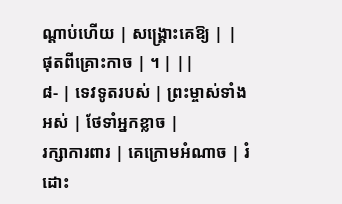ណ្តាប់ហើយ | សង្គ្រោះគេឱ្យ | |
ផុតពីគ្រោះកាច | ។ | ||
៨- | ទេវទូតរបស់ | ព្រះម្ចាស់ទាំងអស់ | ថែទាំអ្នកខ្លាច |
រក្សាការពារ | គេក្រោមអំណាច | រំដោះ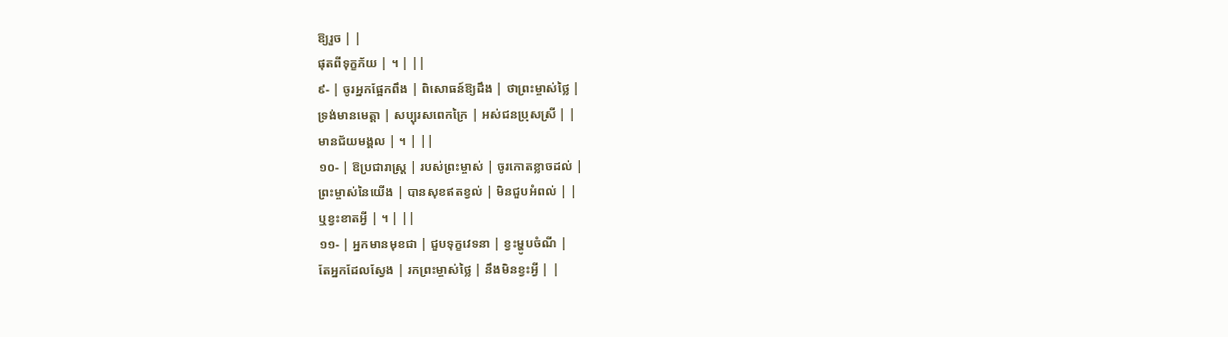ឱ្យរួច | |
ផុតពីទុក្ខភ័យ | ។ | ||
៩- | ចូរអ្នកផ្អែកពឹង | ពិសោធន៍ឱ្យដឹង | ថាព្រះម្ចាស់ថ្លៃ |
ទ្រង់មានមេត្តា | សប្បុរសពេកក្រៃ | អស់ជនប្រុសស្រី | |
មានជ័យមង្គល | ។ | ||
១០- | ឱប្រជារាស្ត្រ | របស់ព្រះម្ចាស់ | ចូរកោតខ្លាចដល់ |
ព្រះម្ចាស់នៃយើង | បានសុខឥតខ្វល់ | មិនជួបអំពល់ | |
ឬខ្វះខាតអ្វី | ។ | ||
១១- | អ្នកមានមុខជា | ជួបទុក្ខវេទនា | ខ្វះម្ហូបចំណី |
តែអ្នកដែលស្វែង | រកព្រះម្ចាស់ថ្លៃ | នឹងមិនខ្វះអ្វី | |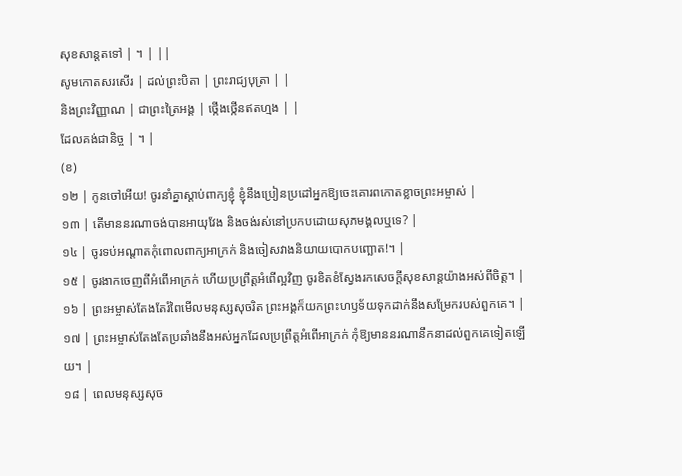សុខសាន្តតទៅ | ។ | ||
សូមកោតសរសើរ | ដល់ព្រះបិតា | ព្រះរាជ្យបុត្រា | |
និងព្រះវិញ្ញាណ | ជាព្រះត្រៃអង្គ | ថ្កើងថ្កើនឥតហ្មង | |
ដែលគង់ជានិច្ច | ។ |
(ខ)
១២ | កូនចៅអើយ! ចូរនាំគ្នាស្តាប់ពាក្យខ្ញុំ ខ្ញុំនឹងប្រៀនប្រដៅអ្នកឱ្យចេះគោរពកោតខ្លាចព្រះអម្ចាស់ |
១៣ | តើមាននរណាចង់បានអាយុវែង និងចង់រស់នៅប្រកបដោយសុភមង្គលឬទេ? |
១៤ | ចូរទប់អណ្តាតកុំពោលពាក្យអាក្រក់ និងចៀសវាងនិយាយបោកបញ្ឆោត!។ |
១៥ | ចូរងាកចេញពីអំពើអាក្រក់ ហើយប្រព្រឹត្តអំពើល្អវិញ ចូរខិតខំស្វែងរកសេចក្តីសុខសាន្តយ៉ាងអស់ពីចិត្ត។ |
១៦ | ព្រះអម្ចាស់តែងតែរំពៃមើលមនុស្សសុចរិត ព្រះអង្គក៏យកព្រះហឫទ័យទុកដាក់នឹងសម្រែករបស់ពួកគេ។ |
១៧ | ព្រះអម្ចាស់តែងតែប្រឆាំងនឹងអស់អ្នកដែលប្រព្រឹត្តអំពើអាក្រក់ កុំឱ្យមាននរណានឹកនាដល់ពួកគេទៀតឡើយ។ |
១៨ | ពេលមនុស្សសុច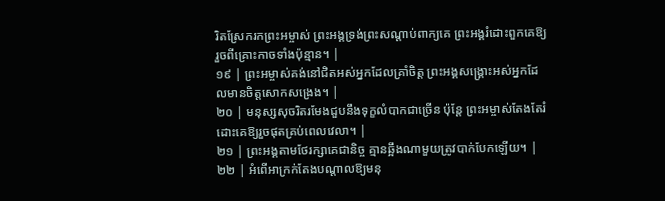រិតស្រែករកព្រះអម្ចាស់ ព្រះអង្គទ្រង់ព្រះសណ្តាប់ពាក្យគេ ព្រះអង្គរំដោះពួកគេឱ្យរួចពីគ្រោះកាចទាំងប៉ុន្មាន។ |
១៩ | ព្រះអម្ចាស់គង់នៅជិតអស់អ្នកដែលគ្រាំចិត្ត ព្រះអង្គសង្គ្រោះអស់អ្នកដែលមានចិត្តសោកសង្រេង។ |
២០ | មនុស្សសុចរិតរមែងជួបនឹងទុក្ខលំបាកជាច្រើន ប៉ុន្តែ ព្រះអម្ចាស់តែងតែរំដោះគេឱ្យរួចផុតគ្រប់ពេលវេលា។ |
២១ | ព្រះអង្គតាមថែរក្សាគេជានិច្ច គ្មានឆ្អឹងណាមួយត្រូវបាក់បែកឡើយ។ |
២២ | អំពើអាក្រក់តែងបណ្តាលឱ្យមនុ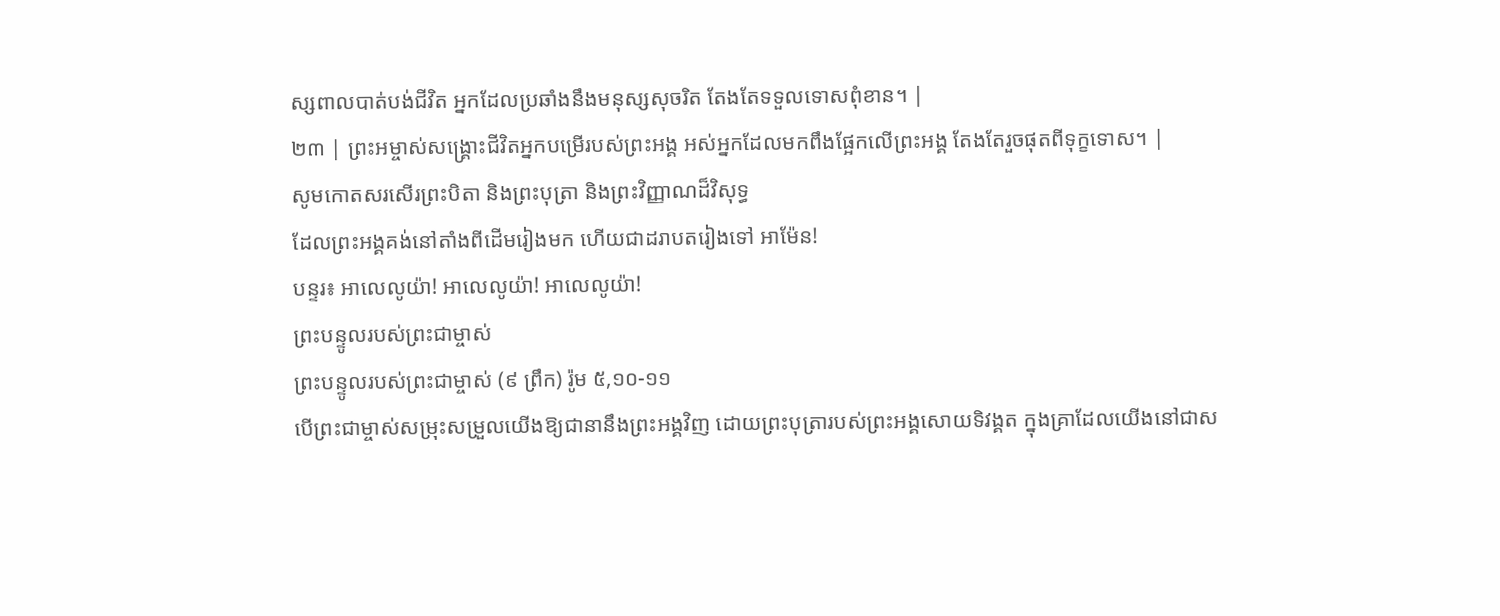ស្សពាលបាត់បង់ជីវិត អ្នកដែលប្រឆាំងនឹងមនុស្សសុចរិត តែងតែទទួលទោសពុំខាន។ |
២៣ | ព្រះអម្ចាស់សង្គ្រោះជីវិតអ្នកបម្រើរបស់ព្រះអង្គ អស់អ្នកដែលមកពឹងផ្អែកលើព្រះអង្គ តែងតែរួចផុតពីទុក្ខទោស។ |
សូមកោតសរសើរព្រះបិតា និងព្រះបុត្រា និងព្រះវិញ្ញាណដ៏វិសុទ្ធ
ដែលព្រះអង្គគង់នៅតាំងពីដើមរៀងមក ហើយជាដរាបតរៀងទៅ អាម៉ែន!
បន្ទរ៖ អាលេលូយ៉ា! អាលេលូយ៉ា! អាលេលូយ៉ា!
ព្រះបន្ទូលរបស់ព្រះជាម្ចាស់
ព្រះបន្ទូលរបស់ព្រះជាម្ចាស់ (៩ ព្រឹក) រ៉ូម ៥,១០-១១
បើព្រះជាម្ចាស់សម្រុះសម្រួលយើងឱ្យជានានឹងព្រះអង្គវិញ ដោយព្រះបុត្រារបស់ព្រះអង្គសោយទិវង្គត ក្នុងគ្រាដែលយើងនៅជាស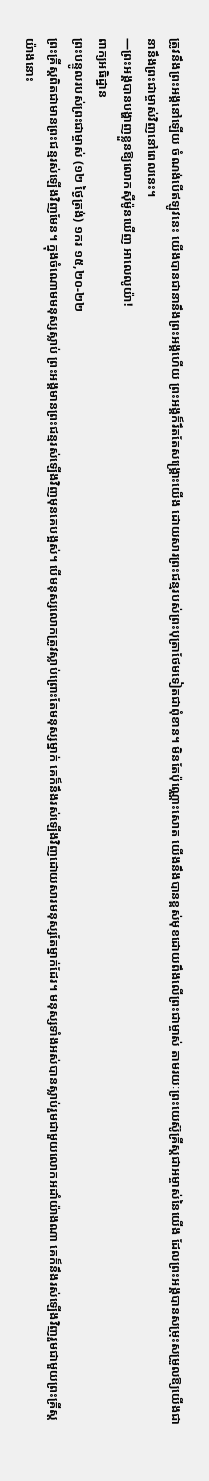ត្រូវនឹងព្រះអង្គនៅឡើយ ចំណង់បើឥឡូវនេះ យើងបានជានានឹងព្រះអង្គហើយ ព្រះអង្គក៏រឹតតែសង្គ្រោះយើង ដោយសារព្រះជន្មរបស់ព្រះបុត្រាថែមទៀតជាពុំខាន។ មិនតែប៉ុណ្ណោះសោត យើងនឹងបានខ្ពស់មុខដោយពឹងលើព្រះជាម្ចាស់ តាមរយៈព្រះយេស៊ូគ្រីស្ដជាអម្ចាស់នៃយើង ដែលព្រះអង្គបានសម្រុះសម្រួលឱ្យយើងជានានឹងព្រះជាម្ចាស់វិញនៅពេលនេះ។
—ព្រះអង្គបានបង្ហាញខ្លួនឱ្យលោកស៊ីម៉ូនឃើញ អាលេលូយ៉ា!
ពាក្យអធិដ្ឋាន
ព្រះបន្ទូលរបស់ព្រះជាម្ចាស់ (១២ ថ្ងៃត្រង់) ១ករ ១៥,២០-២២
ព្រះគ្រីស្តពិតជាមានព្រះជន្មរស់ឡើងវិញមែន។ ក្នុងចំណោមមនុស្សស្លាប់ ព្រះអង្គមានព្រះជន្មរស់ឡើងវិញមុនគេបង្អស់។ បើមនុស្សលោកត្រូវស្លាប់ព្រោះតែមនុស្សម្នាក់ គេក៏នឹងរស់ឡើងវិញដោយសារមនុស្សតែម្នាក់ដែរ។ មនុស្សទាំងអស់បានស្លាប់រួមជាមួយលោកអដាំយ៉ាងណា គេក៏នឹងរស់ឡើងវិញរួមជាមួយព្រះគ្រីស្តយ៉ាងនោះ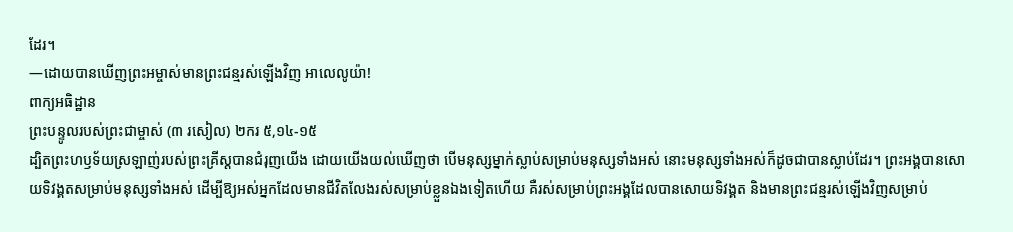ដែរ។
—ដោយបានឃើញព្រះអម្ចាស់មានព្រះជន្មរស់ឡើងវិញ អាលេលូយ៉ា!
ពាក្យអធិដ្ឋាន
ព្រះបន្ទូលរបស់ព្រះជាម្ចាស់ (៣ រសៀល) ២ករ ៥,១៤-១៥
ដ្បិតព្រះហឫទ័យស្រឡាញ់របស់ព្រះគ្រីស្តបានជំរុញយើង ដោយយើងយល់ឃើញថា បើមនុស្សម្នាក់ស្លាប់សម្រាប់មនុស្សទាំងអស់ នោះមនុស្សទាំងអស់ក៏ដូចជាបានស្លាប់ដែរ។ ព្រះអង្គបានសោយទិវង្គតសម្រាប់មនុស្សទាំងអស់ ដើម្បីឱ្យអស់អ្នកដែលមានជីវិតលែងរស់សម្រាប់ខ្លួនឯងទៀតហើយ គឺរស់សម្រាប់ព្រះអង្គដែលបានសោយទិវង្គត និងមានព្រះជន្មរស់ឡើងវិញសម្រាប់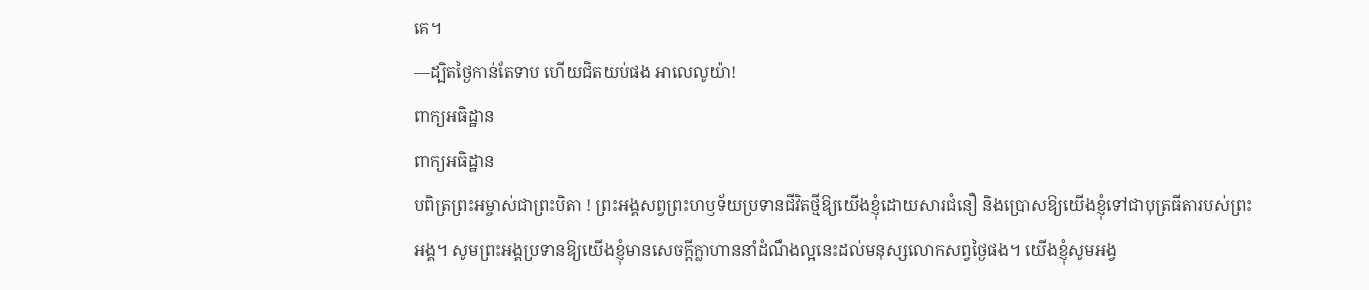គេ។
—ដ្បិតថ្ងៃកាន់តែទាប ហើយជិតយប់ផង អាលេលូយ៉ា!
ពាក្យអធិដ្ឋាន
ពាក្យអធិដ្ឋាន
បពិត្រព្រះអម្ចាស់ជាព្រះបិតា ! ព្រះអង្គសព្វព្រះហឫទ័យប្រទានជីវិតថ្មីឱ្យយើងខ្ញុំដោយសារជំនឿ និងប្រោសឱ្យយើងខ្ញុំទៅជាបុត្រធីតារបស់ព្រះអង្គ។ សូមព្រះអង្គប្រទានឱ្យយើងខ្ញុំមានសេចក្តីក្លាហាននាំដំណឹងល្អនេះដល់មនុស្សលោកសព្វថៃ្ងផង។ យើងខ្ញុំសូមអង្វ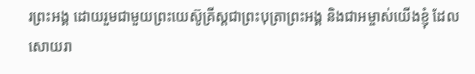រព្រះអង្គ ដោយរួមជាមួយព្រះយេស៊ូគ្រីស្តជាព្រះបុត្រាព្រះអង្គ និងជាអម្ចាស់យើងខ្ញុំ ដែលសោយរា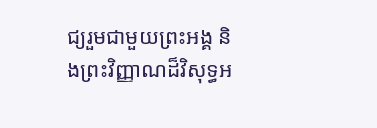ជ្យរួមជាមួយព្រះអង្គ និងព្រះវិញ្ញាណដ៏វិសុទ្ធអ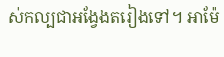ស់កល្បជាអង្វែងតរៀងទៅ។ អាម៉ែ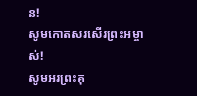ន!
សូមកោតសរសើរព្រះអម្ចាស់!
សូមអរព្រះគុ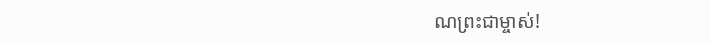ណព្រះជាម្ចាស់!